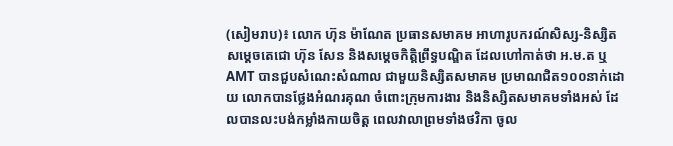(សៀមរាប)៖ លោក ហ៊ុន ម៉ាណែត ប្រធានសមាគម អាហារូបករណ៍សិស្ស-និស្សិត សម្តេចតេជោ ហ៊ុន សែន និងសម្តេចកិត្តិព្រឹទ្ធបណ្ឌិត ដែលហៅកាត់ថា អ.ម.ត ឬAMT បានជួបសំណេះសំណាល ជាមួយនិស្សិតសមាគម ប្រមាណជិត១០០នាក់ដោយ លោកបានថ្លែងអំណរគុណ ចំពោះក្រុមការងារ និងនិស្សិតសមាគមទាំងអស់ ដែលបានលះបង់កម្លាំងកាយចិត្ត ពេលវាលាព្រមទាំងថវិកា ចូល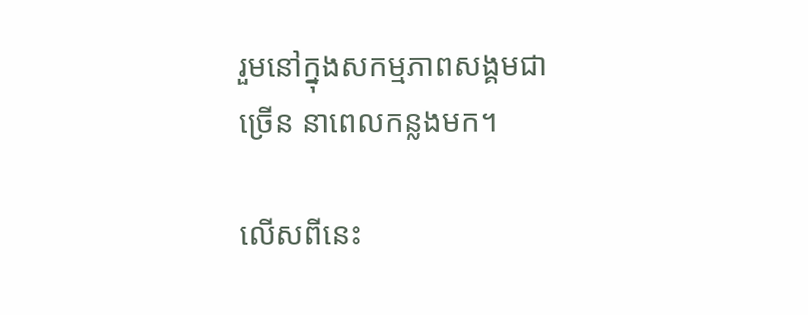រួមនៅក្នុងសកម្មភាពសង្គមជាច្រើន នាពេលកន្លងមក។

លើសពីនេះ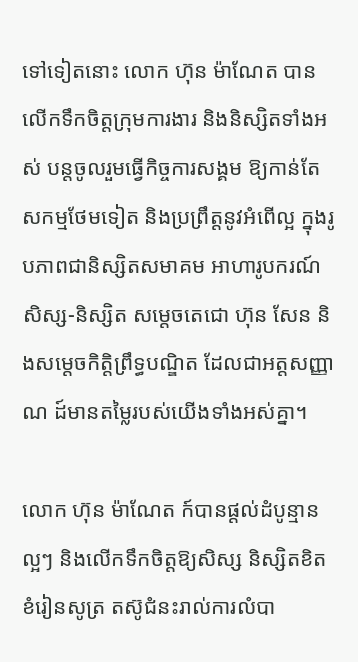ទៅទៀតនោះ លោក ហ៊ុន ម៉ាណែត បានលើកទឹកចិត្តក្រុមការងារ និងនិស្សិតទាំងអស់ បន្តចូលរួមធ្វើកិច្ចការសង្គម ឱ្យកាន់តែសកម្មថែមទៀត និងប្រព្រឹត្តនូវអំពើល្អ ក្នុងរូបភាពជានិស្សិតសមាគម អាហារូបករណ៍សិស្ស-និស្សិត សម្តេចតេជោ ហ៊ុន សែន និងសម្តេចកិត្តិព្រឹទ្ធបណ្ឌិត ដែលជាអត្តសញ្ញាណ ដ៍មានតម្លៃរបស់យើងទាំងអស់គ្នា។

លោក ហ៊ុន ម៉ាណែត ក៍បានផ្តល់ដំបូន្មានល្អៗ និងលើកទឹកចិត្តឱ្យសិស្ស និស្សិតខិតខំរៀនសូត្រ តស៊ូជំនះរាល់ការលំបា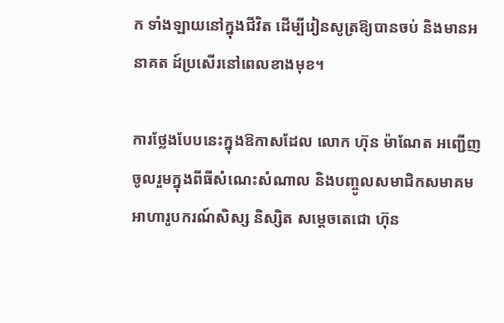ក ទាំងឡាយនៅក្នុងជីវិត ដើម្បីរៀនសូត្រឱ្យបានចប់ និងមានអនាគត ដ៍ប្រសើរនៅពេលខាងមុខ។

ការថ្លែងបែបនេះក្នុងឱកាសដែល លោក ហ៊ុន ម៉ាណែត អញ្ជើញចូលរួមក្នុងពីធីសំណេះសំណាល និងបញ្ចូលសមាជិកសមាគម អាហារូបករណ៍សិស្ស និស្សិត សម្តេចតេជោ ហ៊ុន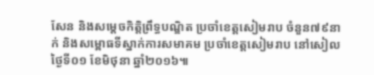សែន និងសម្តេចកិត្តិព្រឹទ្ធបណ្ឌិត ប្រចាំខេត្តសៀមរាប ចំនួន៧៩នាក់ និងសម្ពោធទីស្នាក់ការសមាគម ប្រចាំខេត្តសៀមរាប នៅសៀលថ្ងៃទី០១ ខែមិថុនា ឆ្នាំ២០១៦៕